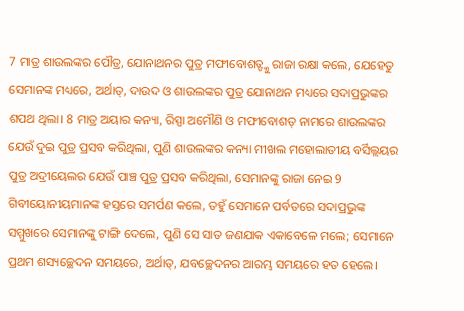7 ମାତ୍ର ଶାଉଲଙ୍କର ପୌତ୍ର, ଯୋନାଥନର ପୁତ୍ର ମଫୀବୋଶତ୍ଙ୍କୁ ରାଜା ରକ୍ଷା କଲେ, ଯେହେତୁ ସେମାନଙ୍କ ମଧ୍ୟରେ, ଅର୍ଥାତ୍, ଦାଉଦ ଓ ଶାଉଲଙ୍କର ପୁତ୍ର ଯୋନାଥନ ମଧ୍ୟରେ ସଦାପ୍ରଭୁଙ୍କର ଶପଥ ଥିଲା। 8 ମାତ୍ର ଅୟାର କନ୍ୟା, ରିସ୍ପା ଅମୌଣି ଓ ମଫୀବୋଶତ୍ ନାମରେ ଶାଉଲଙ୍କର ଯେଉଁ ଦୁଇ ପୁତ୍ର ପ୍ରସବ କରିଥିଲା, ପୁଣି ଶାଉଲଙ୍କର କନ୍ୟା ମୀଖଲ ମହୋଲାତୀୟ ବର୍ସିଲ୍ଲୟର ପୁତ୍ର ଅଦ୍ରୀୟେଲର ଯେଉଁ ପାଞ୍ଚ ପୁତ୍ର ପ୍ରସବ କରିଥିଲା, ସେମାନଙ୍କୁ ରାଜା ନେଇ 9 ଗିବୀୟୋନୀୟମାନଙ୍କ ହସ୍ତରେ ସମର୍ପଣ କଲେ, ତହୁଁ ସେମାନେ ପର୍ବତରେ ସଦାପ୍ରଭୁଙ୍କ ସମ୍ମୁଖରେ ସେମାନଙ୍କୁ ଟାଙ୍ଗି ଦେଲେ, ପୁଣି ସେ ସାତ ଜଣଯାକ ଏକାବେଳେ ମଲେ; ସେମାନେ ପ୍ରଥମ ଶସ୍ୟଚ୍ଛେଦନ ସମୟରେ, ଅର୍ଥାତ୍, ଯବଚ୍ଛେଦନର ଆରମ୍ଭ ସମୟରେ ହତ ହେଲେ।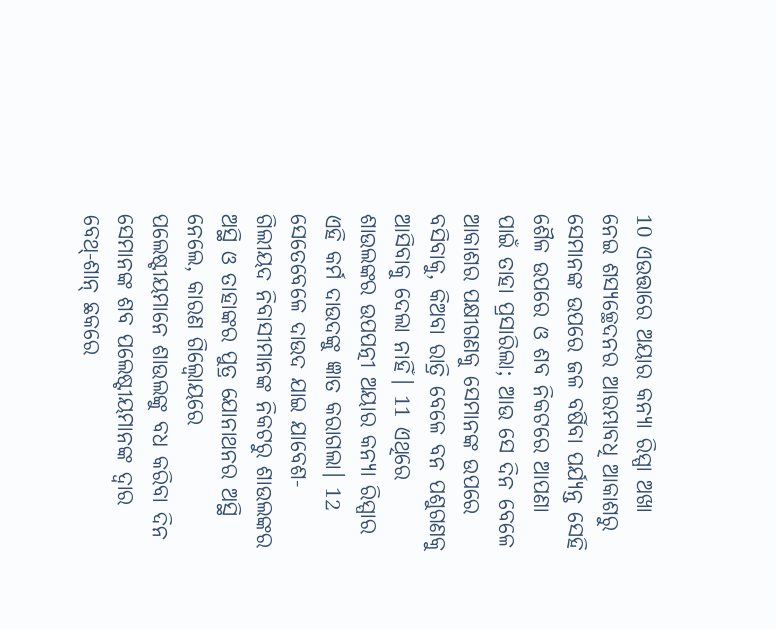10 ଏଉତ୍ତାରେ ଅୟାର କନ୍ୟା ରିସ୍ପା ଅଖା ନେଇ ଶସ୍ୟଚ୍ଛେଦନର ଆରମ୍ଭାବଧି ଆକାଶରୁ ସେମାନଙ୍କ ଉପରେ ଜଳ ବର୍ଷିବା ପର୍ଯ୍ୟନ୍ତ ସେହି ଶୈଳ ଉପରେ ଓ ଶବ ନିକଟରେ ଆପଣା ପାଇଁ ତାହା ପ୍ରସାରିଲା; ଆଉ ସେ ଦିନ ବେଳେ ଆକାଶର ପକ୍ଷୀଗଣକୁ ସେମାନଙ୍କ ଉପରେ ବସିବାକୁ, କିଅବା ରାତ୍ରି ବେଳେ ବନ ପଶୁଗଣକୁ ଆସିବାକୁ ଦେଲା ନାହିଁ। 11 ଏଥିରେ ଶାଉଲଙ୍କର ଉପପତ୍ନୀ ଅୟାର କନ୍ୟା ରିସ୍ପାର ଏହି କର୍ମ ଦାଉଦଙ୍କୁ ଜ୍ଞାତ କରାଗଲା। 12 ସେତେବେଳେ ଦାଉଦ ଯାଇ ଯାବେଶ-ଗିଲୀୟଦ ନିବାସୀମାନଙ୍କ ନିକଟରୁ ଶାଉଲଙ୍କର ଅସ୍ଥି ଓ ତାହାଙ୍କର ପୁତ୍ର ଯୋନାଥନର ଅସ୍ଥି ନେଲେ, କାରଣ ଗିଲ୍ବୋୟରେ ପଲେଷ୍ଟୀୟମାନେ ଶାଉଲଙ୍କୁ ବଧ କରିବା ଦିନ ସେମାନଙ୍କ ଶବ ପଲେଷ୍ଟୀୟମାନଙ୍କ ଦ୍ୱାର ବେଥ୍-ଶାନ୍ ଛକରେ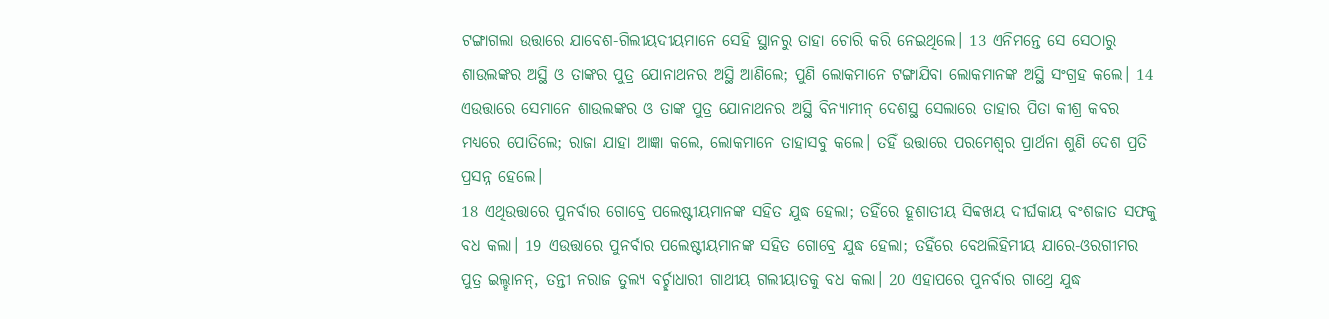ଟଙ୍ଗାଗଲା ଉତ୍ତାରେ ଯାବେଶ-ଗିଲୀୟଦୀୟମାନେ ସେହି ସ୍ଥାନରୁ ତାହା ଚୋରି କରି ନେଇଥିଲେ। 13 ଏନିମନ୍ତେ ସେ ସେଠାରୁ ଶାଉଲଙ୍କର ଅସ୍ଥି ଓ ତାଙ୍କର ପୁତ୍ର ଯୋନାଥନର ଅସ୍ଥି ଆଣିଲେ; ପୁଣି ଲୋକମାନେ ଟଙ୍ଗାଯିବା ଲୋକମାନଙ୍କ ଅସ୍ଥି ସଂଗ୍ରହ କଲେ। 14 ଏଉତ୍ତାରେ ସେମାନେ ଶାଉଲଙ୍କର ଓ ତାଙ୍କ ପୁତ୍ର ଯୋନାଥନର ଅସ୍ଥି ବିନ୍ୟାମୀନ୍ ଦେଶସ୍ଥ ସେଲାରେ ତାହାର ପିତା କୀଶ୍ର କବର ମଧ୍ୟରେ ପୋତିଲେ; ରାଜା ଯାହା ଆଜ୍ଞା କଲେ, ଲୋକମାନେ ତାହାସବୁ କଲେ। ତହିଁ ଉତ୍ତାରେ ପରମେଶ୍ୱର ପ୍ରାର୍ଥନା ଶୁଣି ଦେଶ ପ୍ରତି ପ୍ରସନ୍ନ ହେଲେ।
18 ଏଥିଉତ୍ତାରେ ପୁନର୍ବାର ଗୋବ୍ରେ ପଲେଷ୍ଟୀୟମାନଙ୍କ ସହିତ ଯୁଦ୍ଧ ହେଲା; ତହିଁରେ ହୂଶାତୀୟ ସିବ୍ବଖୟ ଦୀର୍ଘକାୟ ବଂଶଜାତ ସଫକୁ ବଧ କଲା। 19 ଏଉତ୍ତାରେ ପୁନର୍ବାର ପଲେଷ୍ଟୀୟମାନଙ୍କ ସହିତ ଗୋବ୍ରେ ଯୁଦ୍ଧ ହେଲା; ତହିଁରେ ବେଥଲିହିମୀୟ ଯାରେ-ଓରଗୀମର ପୁତ୍ର ଇଲ୍ହାନନ୍, ତନ୍ତୀ ନରାଜ ତୁଲ୍ୟ ବର୍ଚ୍ଛାଧାରୀ ଗାଥୀୟ ଗଲୀୟାତକୁ ବଧ କଲା। 20 ଏହାପରେ ପୁନର୍ବାର ଗାଥ୍ରେ ଯୁଦ୍ଧ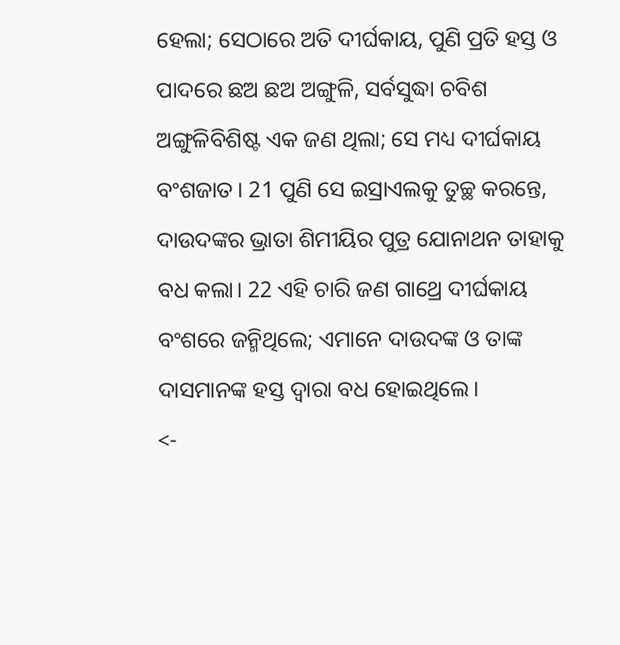ହେଲା; ସେଠାରେ ଅତି ଦୀର୍ଘକାୟ, ପୁଣି ପ୍ରତି ହସ୍ତ ଓ ପାଦରେ ଛଅ ଛଅ ଅଙ୍ଗୁଳି, ସର୍ବସୁଦ୍ଧା ଚବିଶ ଅଙ୍ଗୁଳିବିଶିଷ୍ଟ ଏକ ଜଣ ଥିଲା; ସେ ମଧ୍ୟ ଦୀର୍ଘକାୟ ବଂଶଜାତ। 21 ପୁଣି ସେ ଇସ୍ରାଏଲକୁ ତୁଚ୍ଛ କରନ୍ତେ, ଦାଉଦଙ୍କର ଭ୍ରାତା ଶିମୀୟିର ପୁତ୍ର ଯୋନାଥନ ତାହାକୁ ବଧ କଲା। 22 ଏହି ଚାରି ଜଣ ଗାଥ୍ରେ ଦୀର୍ଘକାୟ ବଂଶରେ ଜନ୍ମିଥିଲେ; ଏମାନେ ଦାଉଦଙ୍କ ଓ ତାଙ୍କ ଦାସମାନଙ୍କ ହସ୍ତ ଦ୍ୱାରା ବଧ ହୋଇଥିଲେ।
<-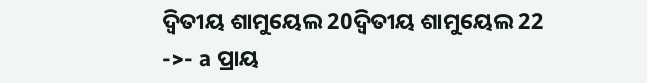ଦ୍ୱିତୀୟ ଶାମୁୟେଲ 20ଦ୍ୱିତୀୟ ଶାମୁୟେଲ 22 ->- a ପ୍ରାୟ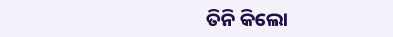ତିନି କିଲୋ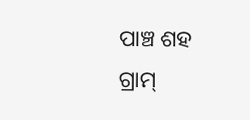ପାଞ୍ଚ ଶହ ଗ୍ରାମ୍